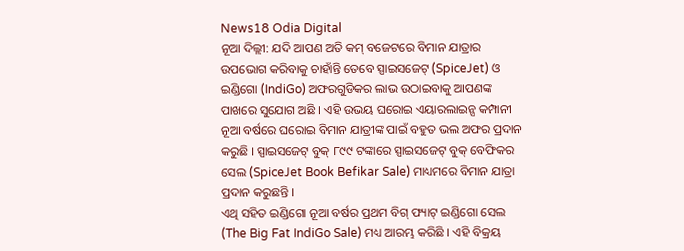News18 Odia Digital
ନୂଆ ଦିଲ୍ଲୀ: ଯଦି ଆପଣ ଅତି କମ୍ ବଜେଟରେ ବିମାନ ଯାତ୍ରାର ଉପଭୋଗ କରିବାକୁ ଚାହାଁନ୍ତି ତେବେ ସ୍ପାଇସଜେଟ୍ (SpiceJet) ଓ ଇଣ୍ଡିଗୋ (IndiGo) ଅଫରଗୁଡିକର ଲାଭ ଉଠାଇବାକୁ ଆପଣଙ୍କ ପାଖରେ ସୁଯୋଗ ଅଛି । ଏହି ଉଭୟ ଘରୋଇ ଏୟାରଲାଇନ୍ସ କମ୍ପାନୀ ନୂଆ ବର୍ଷରେ ଘରୋଇ ବିମାନ ଯାତ୍ରୀଙ୍କ ପାଇଁ ବହୁତ ଭଲ ଅଫର ପ୍ରଦାନ କରୁଛି । ସ୍ପାଇସଜେଟ୍ ବୁକ୍ ୮୯୯ ଟଙ୍କାରେ ସ୍ପାଇସଜେଟ୍ ବୁକ୍ ବେଫିକର ସେଲ (SpiceJet Book Befikar Sale) ମାଧ୍ୟମରେ ବିମାନ ଯାତ୍ରା ପ୍ରଦାନ କରୁଛନ୍ତି ।
ଏଥି ସହିତ ଇଣ୍ଡିଗୋ ନୂଆ ବର୍ଷର ପ୍ରଥମ ବିଗ୍ ଫ୍ୟାଟ୍ ଇଣ୍ଡିଗୋ ସେଲ (The Big Fat IndiGo Sale) ମଧ୍ୟ ଆରମ୍ଭ କରିଛି । ଏହି ବିକ୍ରୟ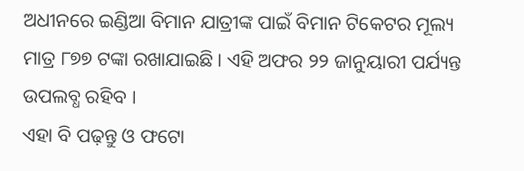ଅଧୀନରେ ଇଣ୍ଡିଆ ବିମାନ ଯାତ୍ରୀଙ୍କ ପାଇଁ ବିମାନ ଟିକେଟର ମୂଲ୍ୟ ମାତ୍ର ୮୭୭ ଟଙ୍କା ରଖାଯାଇଛି । ଏହି ଅଫର ୨୨ ଜାନୁୟାରୀ ପର୍ଯ୍ୟନ୍ତ ଉପଲବ୍ଧ ରହିବ ।
ଏହା ବି ପଢ଼ନ୍ତୁ ଓ ଫଟୋ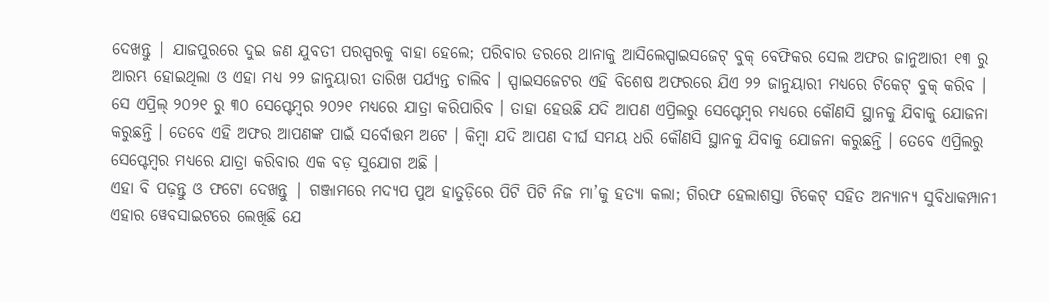ଦେଖନ୍ତୁ | ଯାଜପୁରରେ ଦୁଇ ଜଣ ଯୁବତୀ ପରସ୍ପରକୁ ବାହା ହେଲେ; ପରିବାର ଡରରେ ଥାନାକୁ ଆସିଲେସ୍ପାଇସଜେଟ୍ ବୁକ୍ ବେଫିକର ସେଲ ଅଫର ଜାନୁଆରୀ ୧୩ ରୁ ଆରମ୍ଭ ହୋଇଥିଲା ଓ ଏହା ମଧ୍ୟ ୨୨ ଜାନୁୟାରୀ ତାରିଖ ପର୍ଯ୍ୟନ୍ତ ଚାଲିବ । ସ୍ପାଇସଜେଟର ଏହି ବିଶେଷ ଅଫରରେ ଯିଏ ୨୨ ଜାନୁୟାରୀ ମଧ୍ୟରେ ଟିକେଟ୍ ବୁକ୍ କରିବ । ସେ ଏପ୍ରିଲ୍ ୨୦୨୧ ରୁ ୩୦ ସେପ୍ଟେମ୍ବର ୨୦୨୧ ମଧ୍ୟରେ ଯାତ୍ରା କରିପାରିବ । ତାହା ହେଉଛି ଯଦି ଆପଣ ଏପ୍ରିଲରୁ ସେପ୍ଟେମ୍ବର ମଧ୍ୟରେ କୌଣସି ସ୍ଥାନକୁ ଯିବାକୁ ଯୋଜନା କରୁଛନ୍ତି । ତେବେ ଏହି ଅଫର ଆପଣଙ୍କ ପାଇଁ ସର୍ବୋତ୍ତମ ଅଟେ । କିମ୍ବା ଯଦି ଆପଣ ଦୀର୍ଘ ସମୟ ଧରି କୌଣସି ସ୍ଥାନକୁ ଯିବାକୁ ଯୋଜନା କରୁଛନ୍ତି । ତେବେ ଏପ୍ରିଲରୁ ସେପ୍ଟେମ୍ବର ମଧ୍ୟରେ ଯାତ୍ରା କରିବାର ଏକ ବଡ଼ ସୁଯୋଗ ଅଛି ।
ଏହା ବି ପଢ଼ନ୍ତୁ ଓ ଫଟୋ ଦେଖନ୍ତୁ | ଗଞ୍ଜାମରେ ମଦ୍ୟପ ପୁଅ ହାତୁଡ଼ିରେ ପିଟି ପିଟି ନିଜ ମା’କୁ ହତ୍ୟା କଲା; ଗିରଫ ହେଲାଶସ୍ତା ଟିକେଟ୍ ସହିତ ଅନ୍ୟାନ୍ୟ ସୁବିଧାକମ୍ପାନୀ ଏହାର ୱେବସାଇଟରେ ଲେଖିଛି ଯେ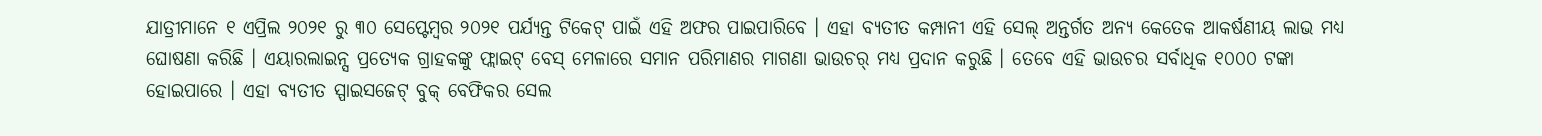ଯାତ୍ରୀମାନେ ୧ ଏପ୍ରିଲ ୨୦୨୧ ରୁ ୩୦ ସେପ୍ଟେମ୍ବର ୨୦୨୧ ପର୍ଯ୍ୟନ୍ତ ଟିକେଟ୍ ପାଇଁ ଏହି ଅଫର ପାଇପାରିବେ । ଏହା ବ୍ୟତୀତ କମ୍ପାନୀ ଏହି ସେଲ୍ ଅନ୍ତର୍ଗତ ଅନ୍ୟ କେତେକ ଆକର୍ଷଣୀୟ ଲାଭ ମଧ୍ୟ ଘୋଷଣା କରିଛି । ଏୟାରଲାଇନ୍ସ ପ୍ରତ୍ୟେକ ଗ୍ରାହକଙ୍କୁ ଫ୍ଲାଇଟ୍ ବେସ୍ ମେଳାରେ ସମାନ ପରିମାଣର ମାଗଣା ଭାଉଚର୍ ମଧ୍ୟ ପ୍ରଦାନ କରୁଛି । ତେବେ ଏହି ଭାଉଚର ସର୍ବାଧିକ ୧୦୦୦ ଟଙ୍କା ହୋଇପାରେ । ଏହା ବ୍ୟତୀତ ସ୍ପାଇସଜେଟ୍ ବୁକ୍ ବେଫିକର ସେଲ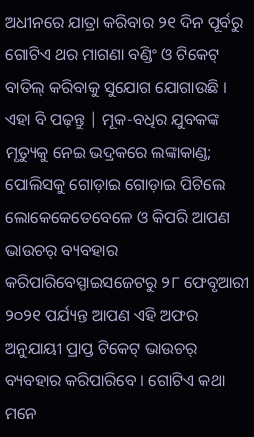ଅଧୀନରେ ଯାତ୍ରା କରିବାର ୨୧ ଦିନ ପୂର୍ବରୁ ଗୋଟିଏ ଥର ମାଗଣା ବଣ୍ଡିଂ ଓ ଟିକେଟ୍ ବାତିଲ୍ କରିବାକୁ ସୁଯୋଗ ଯୋଗାଉଛି ।
ଏହା ବି ପଢ଼ନ୍ତୁ | ମୂକ-ବଧିର ଯୁବକଙ୍କ ମୃତ୍ୟୁକୁ ନେଇ ଭଦ୍ରକରେ ଲଙ୍କାକାଣ୍ଡ; ପୋଲିସକୁ ଗୋଡ଼ାଇ ଗୋଡ଼ାଇ ପିଟିଲେ ଲୋକେକେତେବେଳେ ଓ କିପରି ଆପଣ ଭାଉଚର୍ ବ୍ୟବହାର କରିପାରିବେସ୍ପାଇସଜେଟରୁ ୨୮ ଫେବୃଆରୀ ୨୦୨୧ ପର୍ଯ୍ୟନ୍ତ ଆପଣ ଏହି ଅଫର ଅନୁଯାୟୀ ପ୍ରାପ୍ତ ଟିକେଟ୍ ଭାଉଚର୍ ବ୍ୟବହାର କରିପାରିବେ । ଗୋଟିଏ କଥା ମନେ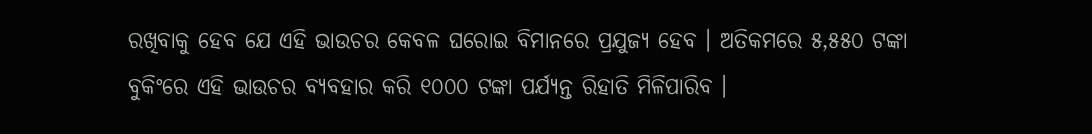ରଖିବାକୁ ହେବ ଯେ ଏହି ଭାଉଚର କେବଳ ଘରୋଇ ବିମାନରେ ପ୍ରଯୁଜ୍ୟ ହେବ । ଅତିକମରେ ୫,୫୫୦ ଟଙ୍କା ବୁକିଂରେ ଏହି ଭାଉଚର ବ୍ୟବହାର କରି ୧୦୦୦ ଟଙ୍କା ପର୍ଯ୍ୟନ୍ତ ରିହାତି ମିଳିପାରିବ ।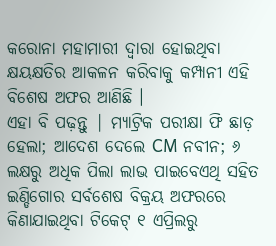କରୋନା ମହାମାରୀ ଦ୍ୱାରା ହୋଇଥିବା କ୍ଷୟକ୍ଷତିର ଆକଳନ କରିବାକୁ କମ୍ପାନୀ ଏହି ବିଶେଷ ଅଫର ଆଣିଛି ।
ଏହା ବି ପଢ଼ନ୍ତୁ | ମ୍ୟାଟ୍ରିକ ପରୀକ୍ଷା ଫି ଛାଡ଼ ହେଲା; ଆଦେଶ ଦେଲେ CM ନବୀନ; ୬ ଲକ୍ଷରୁ ଅଧିକ ପିଲା ଲାଭ ପାଇବେଏଥି ସହିତ ଇଣ୍ଡିଗୋର ସର୍ବଶେଷ ବିକ୍ରୟ ଅଫରରେ କିଣାଯାଇଥିବା ଟିକେଟ୍ ୧ ଏପ୍ରିଲରୁ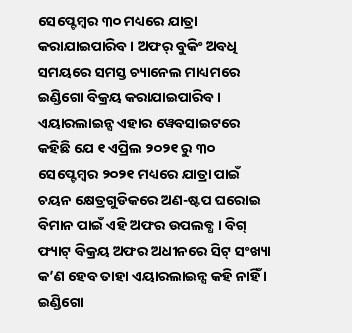ସେପ୍ଟେମ୍ବର ୩୦ ମଧ୍ୟରେ ଯାତ୍ରା କରାଯାଇପାରିବ । ଅଫର୍ ବୁକିଂ ଅବଧି ସମୟରେ ସମସ୍ତ ଚ୍ୟାନେଲ ମାଧ୍ୟମରେ ଇଣ୍ଡିଗୋ ବିକ୍ରୟ କରାଯାଇପାରିବ ।
ଏୟାରଲାଇନ୍ସ ଏହାର ୱେବସାଇଟରେ କହିଛି ଯେ ୧ ଏପ୍ରିଲ ୨୦୨୧ ରୁ ୩୦ ସେପ୍ଟେମ୍ବର ୨୦୨୧ ମଧ୍ୟରେ ଯାତ୍ରା ପାଇଁ ଚୟନ କ୍ଷେତ୍ରଗୁଡିକରେ ଅଣ-ଷ୍ଟପ ଘରୋଇ ବିମାନ ପାଇଁ ଏହି ଅଫର ଉପଲବ୍ଧ । ବିଗ୍ ଫ୍ୟାଟ୍ ବିକ୍ରୟ ଅଫର ଅଧୀନରେ ସିଟ୍ ସଂଖ୍ୟା କ’ଣ ହେବ ତାହା ଏୟାରଲାଇନ୍ସ କହି ନାହିଁ । ଇଣ୍ଡିଗୋ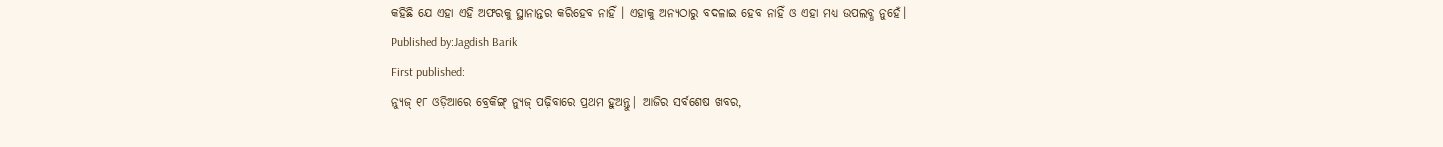କହିଛି ଯେ ଏହା ଏହି ଅଫରକୁ ସ୍ଥାନାନ୍ତର କରିହେବ ନାହିଁ । ଏହାକୁ ଅନ୍ୟଠାରୁ ବଦଳାଇ ହେବ ନାହିଁ ଓ ଏହା ମଧ୍ୟ ଉପଲବ୍ଧ ନୁହେଁ।
Published by:Jagdish Barik
First published:
ନ୍ୟୁଜ୍ ୧୮ ଓଡ଼ିଆରେ ବ୍ରେକିଙ୍ଗ୍ ନ୍ୟୁଜ୍ ପଢ଼ିବାରେ ପ୍ରଥମ ହୁଅନ୍ତୁ| ଆଜିର ସର୍ବଶେଷ ଖବର,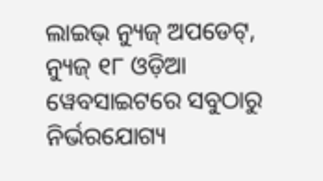ଲାଇଭ୍ ନ୍ୟୁଜ୍ ଅପଡେଟ୍, ନ୍ୟୁଜ୍ ୧୮ ଓଡ଼ିଆ ୱେବସାଇଟରେ ସବୁଠାରୁ ନିର୍ଭରଯୋଗ୍ୟ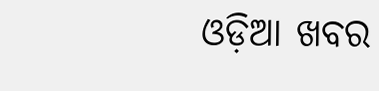ଓଡ଼ିଆ ଖବର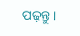ପଢ଼ନ୍ତୁ ।